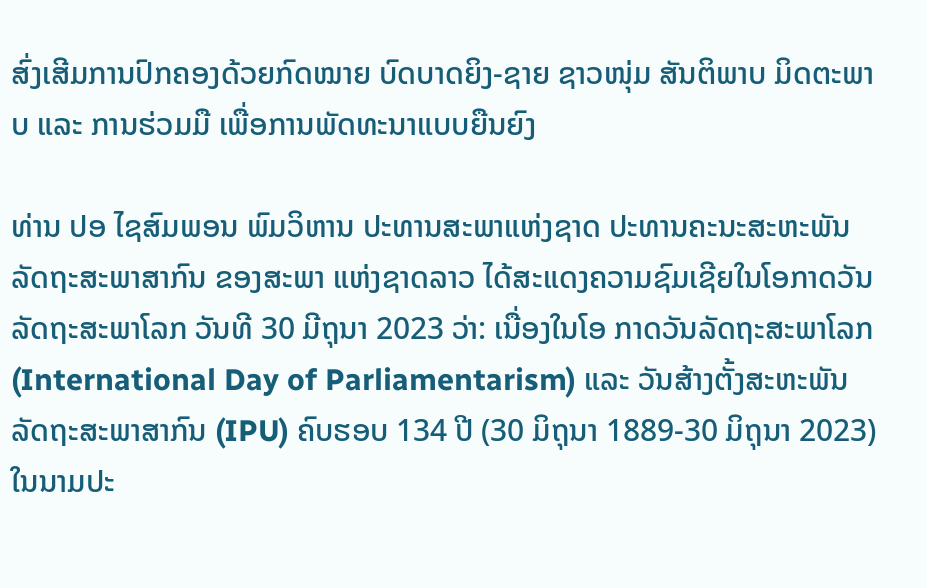ສົ່ງເສີມການປົກຄອງດ້ວຍກົດໝາຍ ບົດບາດຍິງ-ຊາຍ ຊາວໜຸ່ມ ສັນຕິພາບ ມິດຕະພາບ ແລະ ການຮ່ວມມື ເພື່ອການພັດທະນາແບບຍືນຍົງ

ທ່ານ ປອ ໄຊສົມພອນ ພົມວິຫານ ປະທານສະພາແຫ່ງຊາດ ປະທານຄະນະສະຫະພັນລັດຖະສະພາສາກົນ ຂອງສະພາ ແຫ່ງຊາດລາວ ໄດ້ສະແດງຄວາມຊົມເຊີຍໃນໂອກາດວັນລັດຖະສະພາໂລກ ວັນທີ 30 ມີຖຸນາ 2023 ວ່າ: ເນື່ອງໃນໂອ ກາດວັນລັດຖະສະພາໂລກ (International Day of Parliamentarism) ແລະ ວັນສ້າງຕັ້ງສະຫະພັນລັດຖະສະພາສາກົນ (IPU) ຄົບຮອບ 134 ປີ (30 ມິຖຸນາ 1889-30 ມິຖຸນາ 2023) ໃນນາມປະ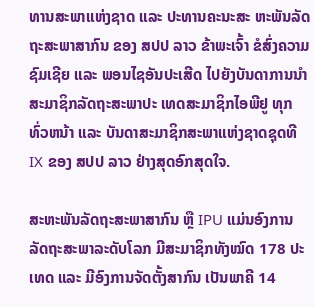ທານສະພາແຫ່ງຊາດ ແລະ ປະທານຄະນະສະ ຫະພັນລັດຖະສະພາສາກົນ ຂອງ ສປປ ລາວ ຂ້າພະເຈົ້າ ຂໍສົ່ງຄວາມຊົມເຊີຍ ແລະ ພອນໄຊອັນປະເສີດ ໄປຍັງບັນດາການນຳ ສະມາຊິກລັດຖະສະພາປະ ເທດສະມາຊິກໄອພີຢູ ທຸກທົ່ວຫນ້າ ແລະ ບັນດາສະມາຊິກສະພາແຫ່ງຊາດຊຸດທີ IX ຂອງ ສປປ ລາວ ຢ່າງສຸດອົກສຸດໃຈ.

ສະຫະພັນລັດຖະສະພາສາກົນ ຫຼື IPU ແມ່ນອົງການລັດຖະສະພາລະດັບໂລກ ມີສະມາຊິກທັງໝົດ 178 ປະເທດ ແລະ ມີອົງການຈັດຕັ້ງສາກົນ ເປັນພາຄີ 14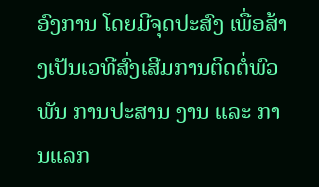ອົງການ ໂດຍມີຈຸດປະສົງ ເພື່ອສ້າງເປັນເວທີສົ່ງເສີມການຕິດຕໍ່ພົວພັນ ການປະສານ ງານ ແລະ ການແລກ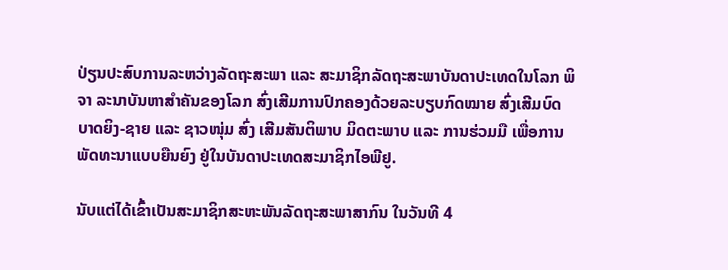ປ່ຽນປະສົບການລະຫວ່າງລັດຖະສະພາ ແລະ ສະມາຊິກລັດຖະສະພາບັນດາປະເທດໃນໂລກ ພິຈາ ລະນາບັນຫາສໍາຄັນຂອງໂລກ ສົ່ງເສີມການປົກຄອງດ້ວຍລະບຽບກົດໝາຍ ສົ່ງເສີມບົດບາດຍິງ-ຊາຍ ແລະ ຊາວໜຸ່ມ ສົ່ງ ເສີມສັນຕິພາບ ມິດຕະພາບ ແລະ ການຮ່ວມມື ເພື່ອການພັດທະນາແບບຍືນຍົງ ຢູ່ໃນບັນດາປະເທດສະມາຊິກໄອພີຢູ.

ນັບແຕ່ໄດ້ເຂົ້າເປັນສະມາຊິກສະຫະພັນລັດຖະສະພາສາກົນ ໃນວັນທີ 4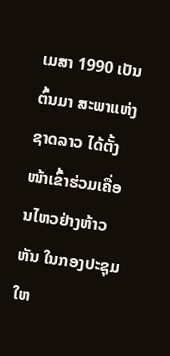ເມສາ 1990 ເປັນຕົ້ນມາ ສະພາແຫ່ງຊາດລາວ ໄດ້ຕັ້ງໜ້າເຂົ້າຮ່ວມເຄື່ອນໄຫວຢ່າງຫ້າວຫັນ ໃນກອງປະຊຸມໃຫ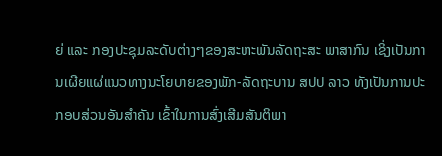ຍ່ ແລະ ກອງປະຊຸມລະດັບຕ່າງໆຂອງສະຫະພັນລັດຖະສະ ພາສາກົນ ເຊິ່ງເປັນການເຜີຍແຜ່ແນວທາງນະໂຍບາຍຂອງພັກ-ລັດຖະບານ ສປປ ລາວ ທັງເປັນການປະກອບສ່ວນອັນສຳຄັນ ເຂົ້າໃນການສົ່ງເສີມສັນຕິພາ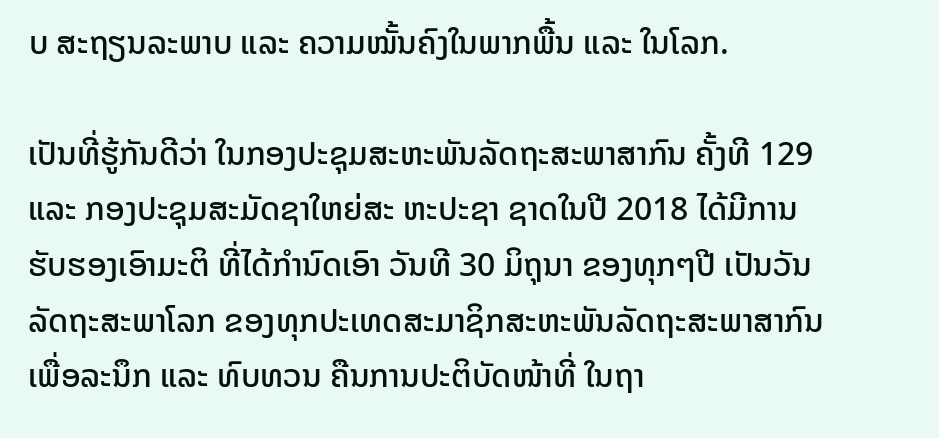ບ ສະຖຽນລະພາບ ແລະ ຄວາມໝັ້ນຄົງໃນພາກພື້ນ ແລະ ໃນໂລກ.

ເປັນທີ່ຮູ້ກັນດີວ່າ ໃນກອງປະຊຸມສະຫະພັນລັດຖະສະພາສາກົນ ຄັ້ງທີ 129 ແລະ ກອງປະຊຸມສະມັດຊາໃຫຍ່ສະ ຫະປະຊາ ຊາດໃນປີ 2018 ໄດ້ມີການຮັບຮອງເອົາມະຕິ ທີ່ໄດ້ກຳນົດເອົາ ວັນທີ 30 ມິຖຸນາ ຂອງທຸກໆປີ ເປັນວັນລັດຖະສະພາໂລກ ຂອງທຸກປະເທດສະມາຊິກສະຫະພັນລັດຖະສະພາສາກົນ ເພື່ອລະນຶກ ແລະ ທົບທວນ ຄືນການປະຕິບັດໜ້າທີ່ ໃນຖາ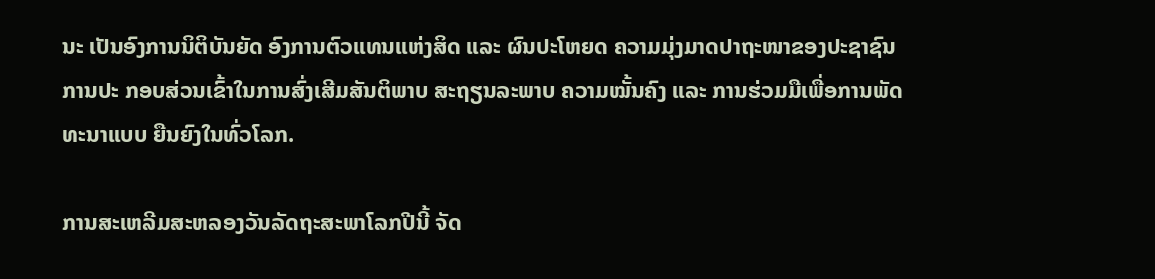ນະ ເປັນອົງການນິຕິບັນຍັດ ອົງການຕົວແທນແຫ່ງສິດ ແລະ ຜົນປະໂຫຍດ ຄວາມມຸ່ງມາດປາຖະໜາຂອງປະຊາຊົນ ການປະ ກອບສ່ວນເຂົ້າໃນການສົ່ງເສີມສັນຕິພາບ ສະຖຽນລະພາບ ຄວາມໝັ້ນຄົງ ແລະ ການຮ່ວມມືເພື່ອການພັດທະນາແບບ ຍືນຍົງໃນທົ່ວໂລກ.

ການສະເຫລີມສະຫລອງວັນລັດຖະສະພາໂລກປີນີ້ ຈັດ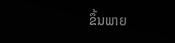ຂຶ້ນພາຍ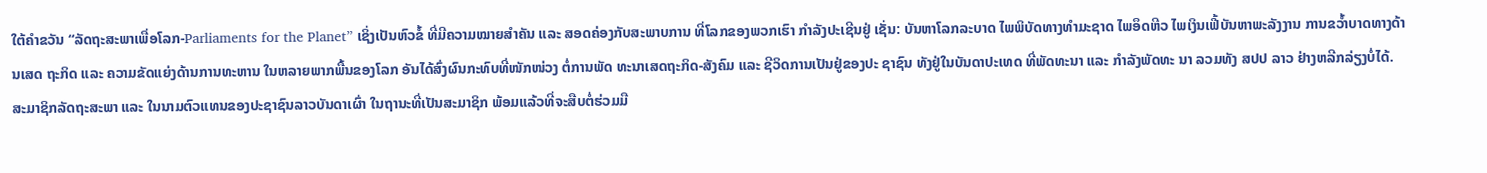ໃຕ້ຄຳຂວັນ “ລັດຖະສະພາເພື່ອໂລກ-Parliaments for the Planet” ເຊິ່ງເປັນຫົວຂໍ້ ທີ່ມີຄວາມໝາຍສໍາຄັນ ແລະ ສອດຄ່ອງກັບສະພາບການ ທີ່ໂລກຂອງພວກເຮົາ ກໍາລັງປະເຊີນຢູ່ ເຊັ່ນ: ບັນຫາໂລກລະບາດ ໄພພິບັດທາງທໍາມະຊາດ ໄພອຶດຫີວ ໄພເງິນເຟີ້ບັນຫາພະລັງງານ ການຂວໍ້າບາດທາງດ້ານເສດ ຖະກິດ ແລະ ຄວາມຂັດແຍ່ງດ້ານການທະຫານ ໃນຫລາຍພາກພື້ນຂອງໂລກ ອັນໄດ້ສົ່ງຜົນກະທົບທີ່ໜັກໜ່ວງ ຕໍ່ການພັດ ທະນາເສດຖະກິດ-ສັງຄົມ ແລະ ຊີວິດການເປັນຢູ່ຂອງປະ ຊາຊົນ ທັງຢູ່ໃນບັນດາປະເທດ ທີ່ພັດທະນາ ແລະ ກຳລັງພັດທະ ນາ ລວມທັງ ສປປ ລາວ ຢ່າງຫລີກລ່ຽງບໍ່ໄດ້.  ສະມາຊິກລັດຖະສະພາ ແລະ ໃນນາມຕົວແທນຂອງປະຊາຊົນລາວບັນດາເຜົ່າ ໃນຖານະທີ່ເປັນສະມາຊິກ ພ້ອມແລ້ວທີ່ຈະສືບຕໍ່ຮ່ວມມື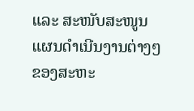ແລະ ສະໜັບສະໜູນແຜນດຳເນີນງານຕ່າງໆຂອງສະຫະ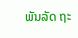ພັນລັດ ຖະ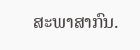ສະພາສາກົນ.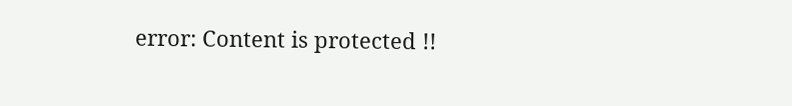error: Content is protected !!